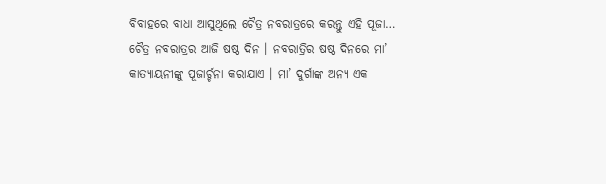ବିବାହରେ ବାଧା ଆସୁଥିଲେ ଚୈତ୍ର ନବରାତ୍ରରେ କରନ୍ତୁ ଏହି ପୂଜା…
ଚୈତ୍ର ନବରାତ୍ରର ଆଜି ଷଷ୍ଠ ଦିନ । ନବରାତ୍ରିର ଷଷ୍ଠ ଦିନରେ ମା’ କାତ୍ୟାୟନୀଙ୍କୁ ପୂଜାର୍ଚ୍ଚନା କରାଯାଏ । ମା’ ଦୁର୍ଗାଙ୍କ ଅନ୍ୟ ଏକ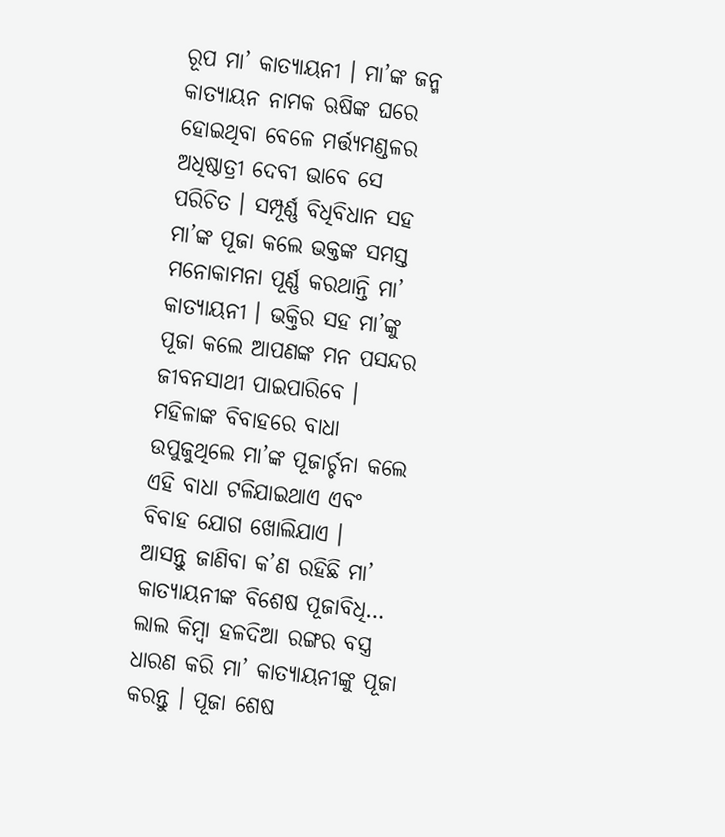ରୂପ ମା’ କାତ୍ୟାୟନୀ । ମା’ଙ୍କ ଜନ୍ମ କାତ୍ୟାୟନ ନାମକ ଋଷିଙ୍କ ଘରେ ହୋଇଥିବା ବେଳେ ମର୍ତ୍ତ୍ୟମଣ୍ଡଳର ଅଧିଷ୍ଠାତ୍ରୀ ଦେବୀ ଭାବେ ସେ ପରିଚିତ । ସମ୍ପୂର୍ଣ୍ଣ ବିଧିବିଧାନ ସହ ମା’ଙ୍କ ପୂଜା କଲେ ଭକ୍ତଙ୍କ ସମସ୍ତ ମନୋକାମନା ପୂର୍ଣ୍ଣ କରଥାନ୍ତି ମା’ କାତ୍ୟାୟନୀ । ଭକ୍ତିର ସହ ମା’ଙ୍କୁ ପୂଜା କଲେ ଆପଣଙ୍କ ମନ ପସନ୍ଦର ଜୀବନସାଥୀ ପାଇପାରିବେ । ମହିଳାଙ୍କ ବିବାହରେ ବାଧା ଉପୁଜୁଥିଲେ ମା’ଙ୍କ ପୂଜାର୍ଚ୍ଚନା କଲେ ଏହି ବାଧା ଟଳିଯାଇଥାଏ ଏବଂ ବିବାହ ଯୋଗ ଖୋଲିଯାଏ ।
ଆସନ୍ତୁ ଜାଣିବା କ’ଣ ରହିଛି ମା’ କାତ୍ୟାୟନୀଙ୍କ ବିଶେଷ ପୂଜାବିଧି…
ଲାଲ କିମ୍ୱା ହଳଦିଆ ରଙ୍ଗର ବସ୍ତ୍ର ଧାରଣ କରି ମା’ କାତ୍ୟାୟନୀଙ୍କୁ ପୂଜା କରନ୍ତୁ । ପୂଜା ଶେଷ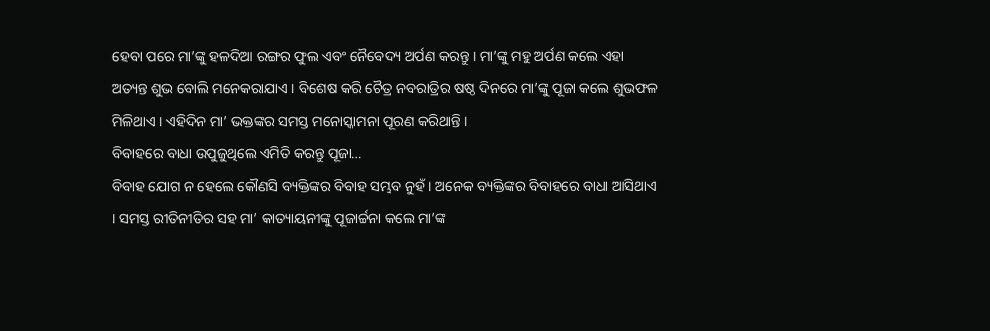ହେବା ପରେ ମା’ଙ୍କୁ ହଳଦିଆ ରଙ୍ଗର ଫୁଲ ଏବଂ ନୈବେଦ୍ୟ ଅର୍ପଣ କରନ୍ତୁ । ମା’ଙ୍କୁ ମହୁ ଅର୍ପଣ କଲେ ଏହା ଅତ୍ୟନ୍ତ ଶୁଭ ବୋଲି ମନେକରାଯାଏ । ବିଶେଷ କରି ଚୈତ୍ର ନବରାତ୍ରିର ଷଷ୍ଠ ଦିନରେ ମା’ଙ୍କୁ ପୂଜା କଲେ ଶୁଭଫଳ ମିଳିଥାଏ । ଏହିଦିନ ମା’ ଭକ୍ତଙ୍କର ସମସ୍ତ ମନୋସ୍କାମନା ପୂରଣ କରିଥାନ୍ତି ।
ବିବାହରେ ବାଧା ଉପୁଜୁଥିଲେ ଏମିତି କରନ୍ତୁ ପୂଜା…
ବିବାହ ଯୋଗ ନ ହେଲେ କୌଣସି ବ୍ୟକ୍ତିଙ୍କର ବିବାହ ସମ୍ଭବ ନୁହଁ । ଅନେକ ବ୍ୟକ୍ତିଙ୍କର ବିବାହରେ ବାଧା ଆସିଥାଏ । ସମସ୍ତ ରୀତିନୀତିର ସହ ମା’ କାତ୍ୟାୟନୀଙ୍କୁ ପୂଜାର୍ଚ୍ଚନା କଲେ ମା’ଙ୍କ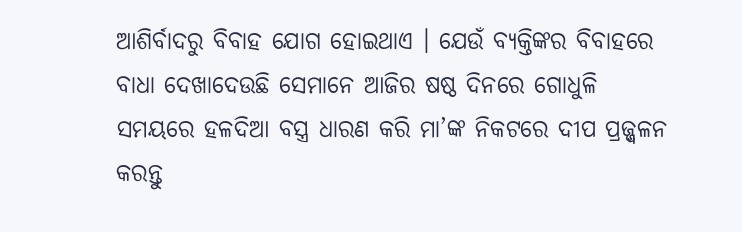ଆଶିର୍ବାଦରୁ ବିବାହ ଯୋଗ ହୋଇଥାଏ । ଯେଉଁ ବ୍ୟକ୍ତିଙ୍କର ବିବାହରେ ବାଧା ଦେଖାଦେଉଛି ସେମାନେ ଆଜିର ଷଷ୍ଠ ଦିନରେ ଗୋଧୁଳି ସମୟରେ ହଳଦିଆ ବସ୍ତ୍ର ଧାରଣ କରି ମା’ଙ୍କ ନିକଟରେ ଦୀପ ପ୍ରଜ୍ଜ୍ୱଳନ କରନ୍ତୁ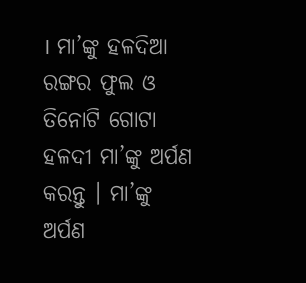। ମା’ଙ୍କୁ ହଳଦିଆ ରଙ୍ଗର ଫୁଲ ଓ ତିନୋଟି ଗୋଟା ହଳଦୀ ମା’ଙ୍କୁ ଅର୍ପଣ କରନ୍ତୁ । ମା’ଙ୍କୁ ଅର୍ପଣ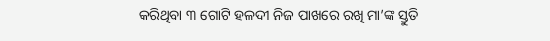କରିଥିବା ୩ ଗୋଟି ହଳଦୀ ନିଜ ପାଖରେ ରଖି ମା’ଙ୍କ ସ୍ତୁତି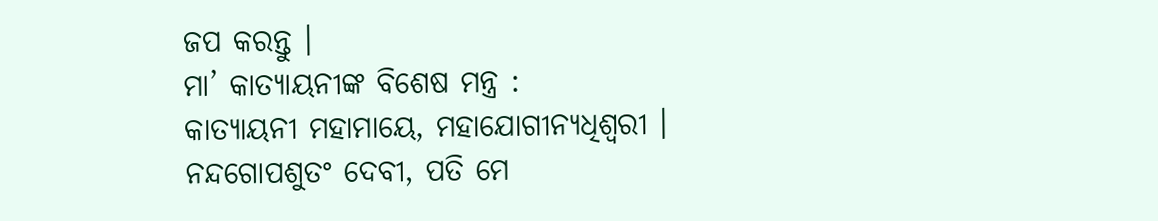ଜପ କରନ୍ତୁ ।
ମା’ କାତ୍ୟାୟନୀଙ୍କ ବିଶେଷ ମନ୍ତ୍ର :
କାତ୍ୟାୟନୀ ମହାମାୟେ, ମହାଯୋଗୀନ୍ୟଧିଶ୍ୱରୀ ।
ନନ୍ଦଗୋପଶୁତଂ ଦେବୀ, ପତି ମେ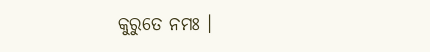କୁରୁତେ ନମଃ ।